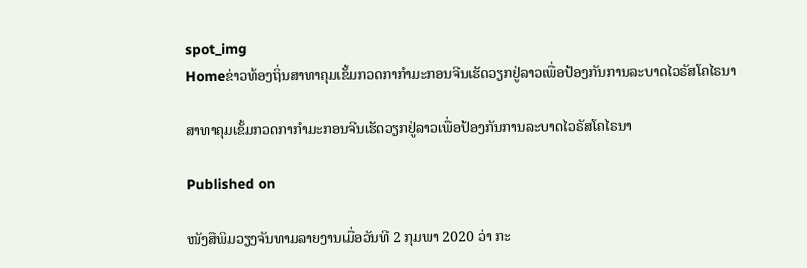spot_img
Homeຂ່າວທ້ອງຖິ່ນສາທາຄຸມເຂັ້ມກວດກາກຳມະກອນຈີນເຮັດວຽກຢູ່ລາວເພື່ອປ້ອງກັນການລະບາດໄວຣັສໂຄໄຣນາ

ສາທາຄຸມເຂັ້ມກວດກາກຳມະກອນຈີນເຮັດວຽກຢູ່ລາວເພື່ອປ້ອງກັນການລະບາດໄວຣັສໂຄໄຣນາ

Published on

ໜັງສືພິມວຽງຈັນທາມລາຍງານເມື່ອວັນທີ 2 ກຸມພາ 2020 ວ່າ ກະ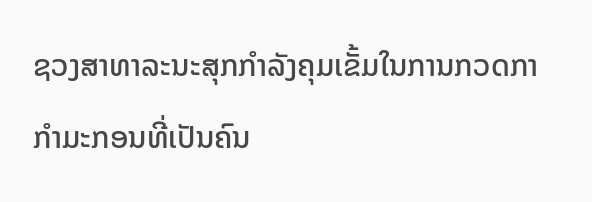ຊວງສາທາລະນະສຸກກຳລັງຄຸມເຂັ້ມໃນການກວດກາກຳມະກອນທີ່ເປັນຄົນ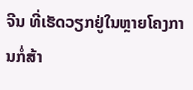ຈີນ ທີ່ເຮັດວຽກຢູ່ໃນຫຼາຍໂຄງການກໍ່ສ້າ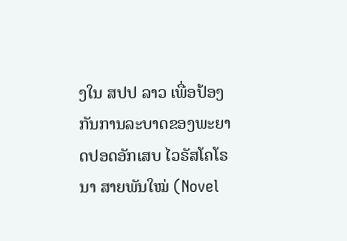ງໃນ ສປປ ລາວ ເພື່ອປ້ອງກັນການລະບາດຂອງພະຍາດປອດອັກເສບ ໄວຣັສໂຄໂຣນາ ສາຍພັນໃໝ່ (Novel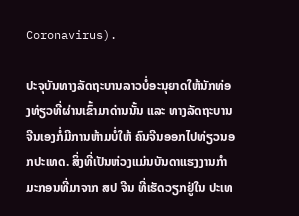Coronavirus).

ປະຈຸບັນທາງລັດຖະບານລາວບໍ່ອະນຸຍາດໃຫ້ນັກທ່ອງທ່ຽວທີ່ຜ່ານເຂົ້າມາດ່ານນັ້ນ ແລະ ທາງລັດຖະບານຈີນເອງກໍ່ມີການຫ້າມບໍ່ໃຫ້ ຄົນຈີນອອກໄປທ່ຽວນອກປະເທດ. ສິ່ງທີ່ເປັນຫ່ວງແມ່ນບັນດາແຮງງານກຳມະກອນທີ່ມາຈາກ ສປ ຈີນ ທີ່ເຮັດວຽກຢູ່ໃນ ປະເທ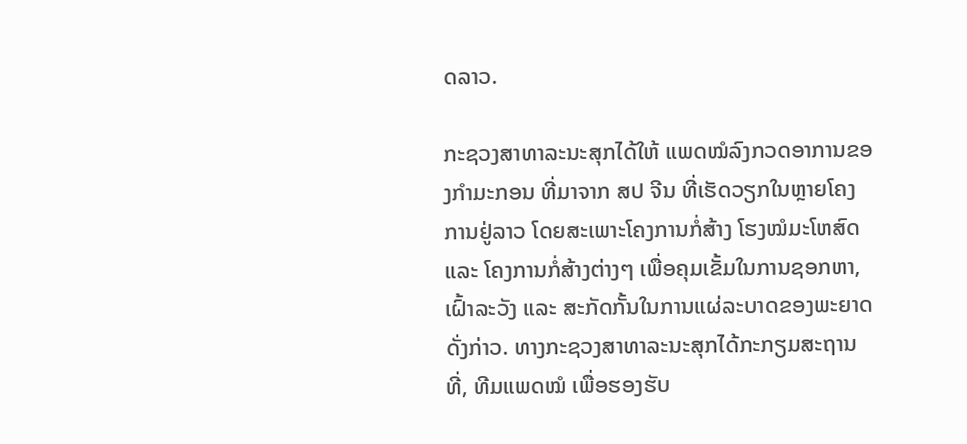ດລາວ.

ກະຊວງສາທາລະນະສຸກໄດ້ໃຫ້ ແພດໝໍລົງກວດອາການຂອງກຳມະກອນ ທີ່ມາຈາກ ສປ ຈີນ ທີ່ເຮັດວຽກໃນຫຼາຍໂຄງການຢູ່ລາວ ໂດຍສະເພາະໂຄງການກໍ່ສ້າງ ໂຮງໝໍມະໂຫສົດ ແລະ ໂຄງການກໍ່ສ້າງຕ່າງໆ ເພື່ອຄຸມເຂັ້ມໃນການຊອກຫາ, ເຝົ້າລະວັງ ແລະ ສະກັດກັ້ນໃນການແຜ່ລະບາດຂອງພະຍາດດັ່ງກ່າວ. ທາງກະຊວງສາທາລະນະສຸກໄດ້ກະກຽມສະຖານທີ່, ທີມແພດໝໍ ເພື່ອຮອງຮັບ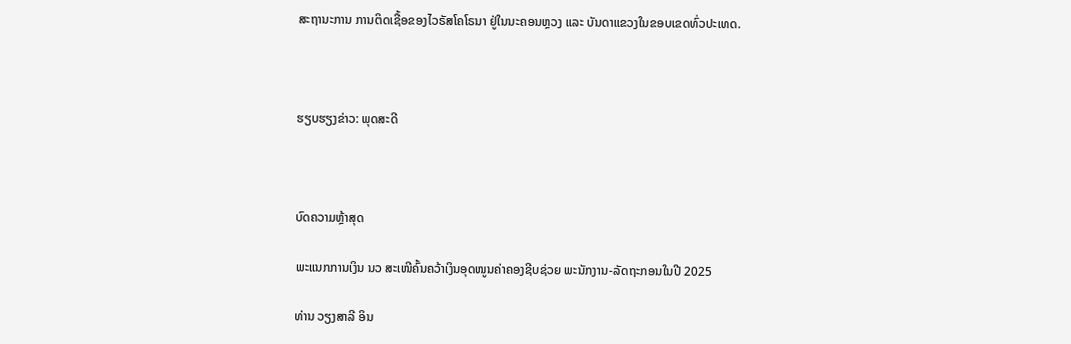ສະຖານະການ ການຕິດເຊື້ອຂອງໄວຣັສໂຄໂຣນາ ຢູ່ໃນນະຄອນຫຼວງ ແລະ ບັນດາແຂວງໃນຂອບເຂດທົ່ວປະເທດ.



ຮຽບຮຽງຂ່າວ: ພຸດສະດີ



ບົດຄວາມຫຼ້າສຸດ

ພະແນກການເງິນ ນວ ສະເໜີຄົ້ນຄວ້າເງິນອຸດໜູນຄ່າຄອງຊີບຊ່ວຍ ພະນັກງານ-ລັດຖະກອນໃນປີ 2025

ທ່ານ ວຽງສາລີ ອິນ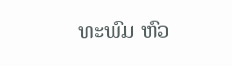ທະພົມ ຫົວ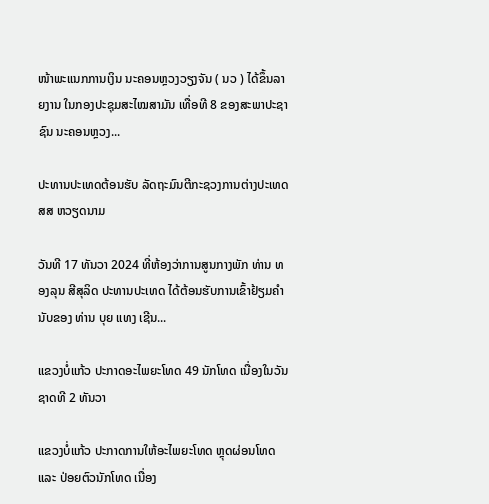ໜ້າພະແນກການເງິນ ນະຄອນຫຼວງວຽງຈັນ ( ນວ ) ໄດ້ຂຶ້ນລາຍງານ ໃນກອງປະຊຸມສະໄໝສາມັນ ເທື່ອທີ 8 ຂອງສະພາປະຊາຊົນ ນະຄອນຫຼວງ...

ປະທານປະເທດຕ້ອນຮັບ ລັດຖະມົນຕີກະຊວງການຕ່າງປະເທດ ສສ ຫວຽດນາມ

ວັນທີ 17 ທັນວາ 2024 ທີ່ຫ້ອງວ່າການສູນກາງພັກ ທ່ານ ທອງລຸນ ສີສຸລິດ ປະທານປະເທດ ໄດ້ຕ້ອນຮັບການເຂົ້າຢ້ຽມຄຳນັບຂອງ ທ່ານ ບຸຍ ແທງ ເຊີນ...

ແຂວງບໍ່ແກ້ວ ປະກາດອະໄພຍະໂທດ 49 ນັກໂທດ ເນື່ອງໃນວັນຊາດທີ 2 ທັນວາ

ແຂວງບໍ່ແກ້ວ ປະກາດການໃຫ້ອະໄພຍະໂທດ ຫຼຸດຜ່ອນໂທດ ແລະ ປ່ອຍຕົວນັກໂທດ ເນື່ອງ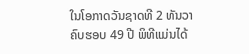ໃນໂອກາດວັນຊາດທີ 2 ທັນວາ ຄົບຮອບ 49 ປີ ພິທີແມ່ນໄດ້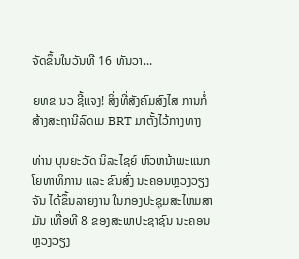ຈັດຂຶ້ນໃນວັນທີ 16 ທັນວາ...

ຍທຂ ນວ ຊີ້ແຈງ! ສິ່ງທີ່ສັງຄົມສົງໄສ ການກໍ່ສ້າງສະຖານີລົດເມ BRT ມາຕັ້ງໄວ້ກາງທາງ

ທ່ານ ບຸນຍະວັດ ນິລະໄຊຍ໌ ຫົວຫນ້າພະແນກໂຍທາທິການ ແລະ ຂົນສົ່ງ ນະຄອນຫຼວງວຽງຈັນ ໄດ້ຂຶ້ນລາຍງານ ໃນກອງປະຊຸມສະໄຫມສາມັນ ເທື່ອທີ 8 ຂອງສະພາປະຊາຊົນ ນະຄອນຫຼວງວຽງ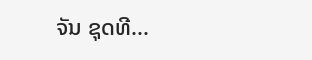ຈັນ ຊຸດທີ...